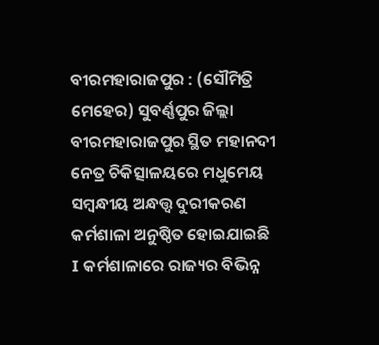ବୀରମହାରାଜପୁର : (ସୌମିତ୍ରି ମେହେର) ସୁବର୍ଣ୍ଣପୁର ଜିଲ୍ଲା ବୀରମହାରାଜପୁର ସ୍ଥିତ ମହାନଦୀ ନେତ୍ର ଚିକିତ୍ସାଳୟରେ ମଧୁମେୟ ସମ୍ବନ୍ଧୀୟ ଅନ୍ଧତ୍ତ୍ଵ ଦୁରୀକରଣ କର୍ମଶାଳା ଅନୁଷ୍ଠିତ ହୋଇଯାଇଛି I କର୍ମଶାଳାରେ ରାଜ୍ୟର ବିଭିନ୍ନ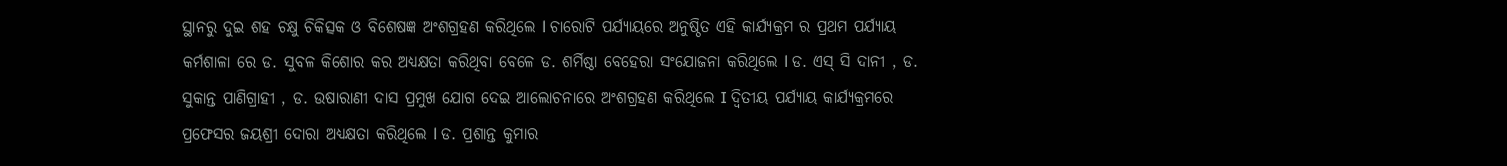ସ୍ଥାନରୁ ଦୁଇ ଶହ ଚକ୍ଷୁ ଚିକିତ୍ସକ ଓ ବିଶେଷଜ୍ଞ ଅଂଶଗ୍ରହଣ କରିଥିଲେ l ଚାରୋଟି ପର୍ଯ୍ୟାୟରେ ଅନୁଷ୍ଠିତ ଏହି କାର୍ଯ୍ୟକ୍ରମ ର ପ୍ରଥମ ପର୍ଯ୍ୟାୟ କର୍ମଶାଳା ରେ ଡ. ସୁବଳ କିଶୋର କର ଅଧ୍ଯକ୍ଷତା କରିଥିବା ବେଳେ ଡ. ଶର୍ମିଷ୍ଠା ବେହେରା ସଂଯୋଜନା କରିଥିଲେ l ଡ. ଏସ୍ ସି ଦାନୀ , ଡ. ସୁକାନ୍ତ ପାଣିଗ୍ରାହୀ , ଡ. ଉଷାରାଣୀ ଦାସ ପ୍ରମୁଖ ଯୋଗ ଦେଇ ଆଲୋଚନାରେ ଅଂଶଗ୍ରହଣ କରିଥିଲେ I ଦ୍ଵିତୀୟ ପର୍ଯ୍ୟାୟ କାର୍ଯ୍ୟକ୍ରମରେ ପ୍ରଫେସର ଜୟଶ୍ରୀ ଦୋରା ଅଧ୍ଯକ୍ଷତା କରିଥିଲେ l ଡ. ପ୍ରଶାନ୍ତ କୁମାର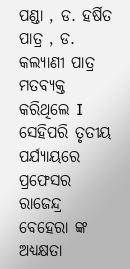ପଣ୍ଡା , ଡ. ହର୍ଷିତ ପାତ୍ର , ଡ. କଲ୍ୟାଣୀ ପାତ୍ର ମତବ୍ୟକ୍ତ କରିଥିଲେ I ସେହିପରି ତୃତୀୟ ପର୍ଯ୍ୟାୟରେ ପ୍ରଫେସର ରାଜେନ୍ଦ୍ର ବେହେରା ଙ୍କ ଅଧ୍ଯକ୍ଷତା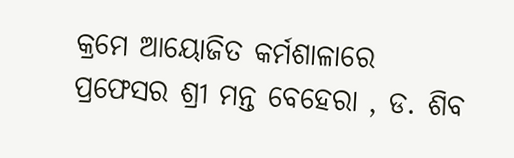କ୍ରମେ ଆୟୋଜିତ କର୍ମଶାଳାରେ ପ୍ରଫେସର ଶ୍ରୀ ମନ୍ତ ବେହେରା , ଡ. ଶିବ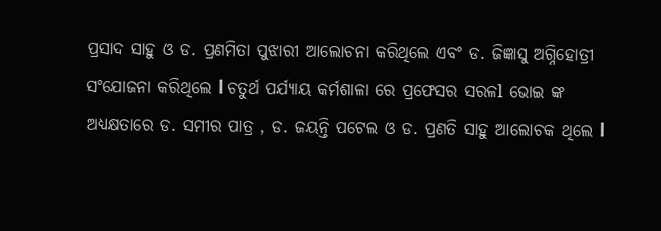ପ୍ରସାଦ ସାହୁ ଓ ଡ. ପ୍ରଣମିତା ପୁଝାରୀ ଆଲୋଚନା କରିଥିଲେ ଏବଂ ଡ. ଜିଜ୍ଞାସୁ ଅଗ୍ନିହୋତ୍ରୀ ସଂଯୋଜନା କରିଥିଲେ l ଚତୁର୍ଥ ପର୍ଯ୍ୟାୟ କର୍ମଶାଳା ରେ ପ୍ରଫେସର ସରଳl ଭୋଇ ଙ୍କ ଅଧ୍ୟକ୍ଷତାରେ ଡ. ସମୀର ପାତ୍ର , ଡ. ଜୟନ୍ତି ପଟେଲ ଓ ଡ. ପ୍ରଣତି ସାହୁ ଆଲୋଚକ ଥିଲେ l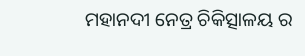ମହାନଦୀ ନେତ୍ର ଚିକିତ୍ସାଳୟ ର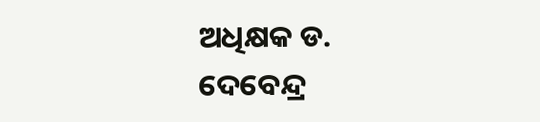ଅଧିକ୍ଷକ ଡ. ଦେବେନ୍ଦ୍ର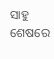ସାହୁ ଶେଷରେ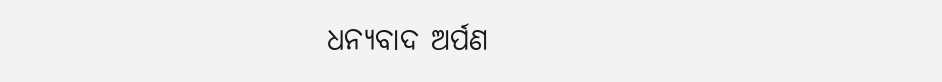ଧନ୍ୟବାଦ ଅର୍ପଣ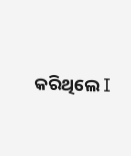କରିଥିଲେ I